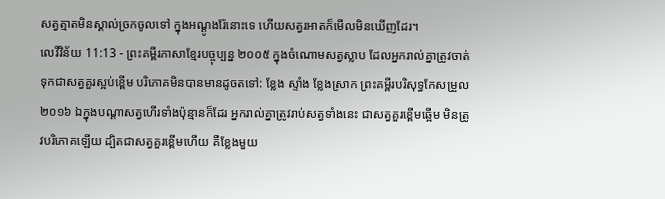សត្វត្មាតមិនស្គាល់ច្រកចូលទៅ ក្នុងអណ្ដូងរ៉ែនោះទេ ហើយសត្វរអាតក៏មើលមិនឃើញដែរ។
លេវីវិន័យ 11:13 - ព្រះគម្ពីរភាសាខ្មែរបច្ចុប្បន្ន ២០០៥ ក្នុងចំណោមសត្វស្លាប ដែលអ្នករាល់គ្នាត្រូវចាត់ទុកជាសត្វគួរស្អប់ខ្ពើម បរិភោគមិនបានមានដូចតទៅ: ខ្លែង ស្ទាំង ខ្លែងស្រាក ព្រះគម្ពីរបរិសុទ្ធកែសម្រួល ២០១៦ ឯក្នុងបណ្ដាសត្វហើរទាំងប៉ុន្មានក៏ដែរ អ្នករាល់គ្នាត្រូវរាប់សត្វទាំងនេះ ជាសត្វគួរខ្ពើមឆ្អើម មិនត្រូវបរិភោគឡើយ ដ្បិតជាសត្វគួរខ្ពើមហើយ គឺខ្លែងមួយ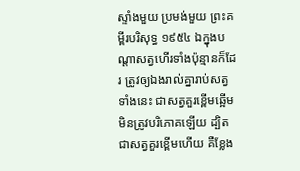ស្ទាំងមួយ ប្រមង់មួយ ព្រះគម្ពីរបរិសុទ្ធ ១៩៥៤ ឯក្នុងបណ្តាសត្វហើរទាំងប៉ុន្មានក៏ដែរ ត្រូវឲ្យឯងរាល់គ្នារាប់សត្វទាំងនេះ ជាសត្វគួរខ្ពើមឆ្អើម មិនត្រូវបរិភោគឡើយ ដ្បិតជាសត្វគួរខ្ពើមហើយ គឺខ្លែង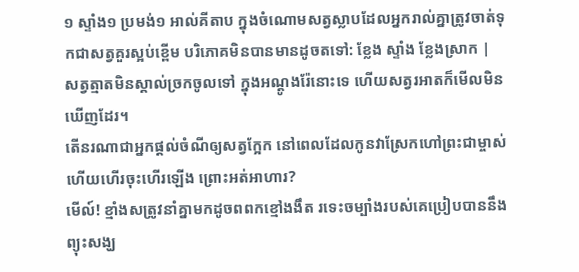១ ស្ទាំង១ ប្រមង់១ អាល់គីតាប ក្នុងចំណោមសត្វស្លាបដែលអ្នករាល់គ្នាត្រូវចាត់ទុកជាសត្វគួរស្អប់ខ្ពើម បរិភោគមិនបានមានដូចតទៅ: ខ្លែង ស្ទាំង ខ្លែងស្រាក |
សត្វត្មាតមិនស្គាល់ច្រកចូលទៅ ក្នុងអណ្ដូងរ៉ែនោះទេ ហើយសត្វរអាតក៏មើលមិនឃើញដែរ។
តើនរណាជាអ្នកផ្ដល់ចំណីឲ្យសត្វក្អែក នៅពេលដែលកូនវាស្រែកហៅព្រះជាម្ចាស់ ហើយហើរចុះហើរឡើង ព្រោះអត់អាហារ?
មើល៍! ខ្មាំងសត្រូវនាំគ្នាមកដូចពពកខ្មៅងងឹត រទេះចម្បាំងរបស់គេប្រៀបបាននឹងព្យុះសង្ឃ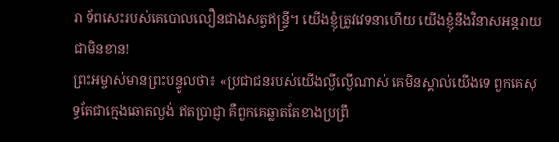រា ទ័ពសេះរបស់គេបោលលឿនជាងសត្វឥន្ទ្រី។ យើងខ្ញុំត្រូវវេទនាហើយ យើងខ្ញុំនឹងវិនាសអន្តរាយជាមិនខាន!
ព្រះអម្ចាស់មានព្រះបន្ទូលថា៖ «ប្រជាជនរបស់យើងល្ងីល្ងើណាស់ គេមិនស្គាល់យើងទេ ពួកគេសុទ្ធតែជាក្មេងឆោតល្ងង់ ឥតប្រាជ្ញា គឺពួកគេឆ្លាតតែខាងប្រព្រឹ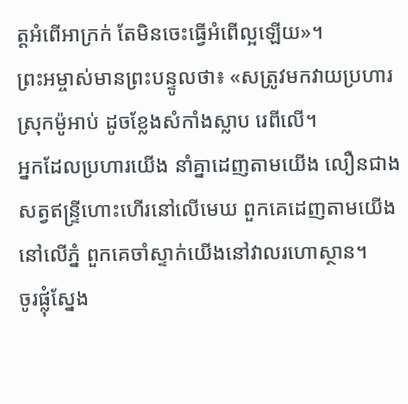ត្តអំពើអាក្រក់ តែមិនចេះធ្វើអំពើល្អឡើយ»។
ព្រះអម្ចាស់មានព្រះបន្ទូលថា៖ «សត្រូវមកវាយប្រហារស្រុកម៉ូអាប់ ដូចខ្លែងសំកាំងស្លាប រេពីលើ។
អ្នកដែលប្រហារយើង នាំគ្នាដេញតាមយើង លឿនជាងសត្វឥន្ទ្រីហោះហើរនៅលើមេឃ ពួកគេដេញតាមយើងនៅលើភ្នំ ពួកគេចាំស្ទាក់យើងនៅវាលរហោស្ថាន។
ចូរផ្លុំស្នែង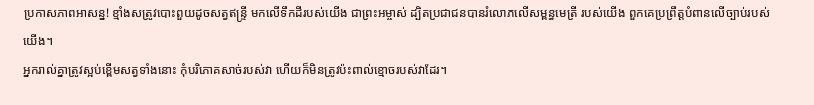ប្រកាសភាពអាសន្ន! ខ្មាំងសត្រូវបោះពួយដូចសត្វឥន្ទ្រី មកលើទឹកដីរបស់យើង ជាព្រះអម្ចាស់ ដ្បិតប្រជាជនបានរំលោភលើសម្ពន្ធមេត្រី របស់យើង ពួកគេប្រព្រឹត្តបំពានលើច្បាប់របស់យើង។
អ្នករាល់គ្នាត្រូវស្អប់ខ្ពើមសត្វទាំងនោះ កុំបរិភោគសាច់របស់វា ហើយក៏មិនត្រូវប៉ះពាល់ខ្មោចរបស់វាដែរ។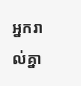អ្នករាល់គ្នា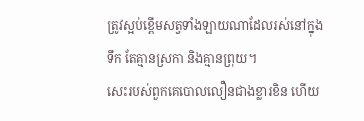ត្រូវស្អប់ខ្ពើមសត្វទាំងឡាយណាដែលរស់នៅក្នុងទឹក តែគ្មានស្រកា និងគ្មានព្រុយ។
សេះរបស់ពួកគេបោលលឿនជាងខ្លារខិន ហើយ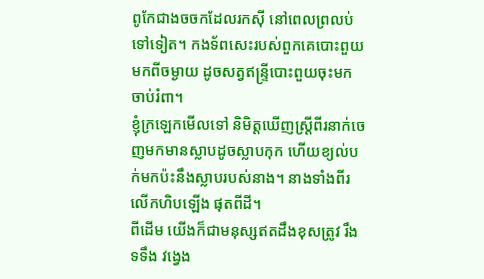ពូកែជាងចចកដែលរកស៊ី នៅពេលព្រលប់ទៅទៀត។ កងទ័ពសេះរបស់ពួកគេបោះពួយមកពីចម្ងាយ ដូចសត្វឥន្ទ្រីបោះពួយចុះមកចាប់រំពា។
ខ្ញុំក្រឡេកមើលទៅ និមិត្តឃើញស្ត្រីពីរនាក់ចេញមកមានស្លាបដូចស្លាបកុក ហើយខ្យល់បក់មកប៉ះនឹងស្លាបរបស់នាង។ នាងទាំងពីរលើកហិបឡើង ផុតពីដី។
ពីដើម យើងក៏ជាមនុស្សឥតដឹងខុសត្រូវ រឹងទទឹង វង្វេង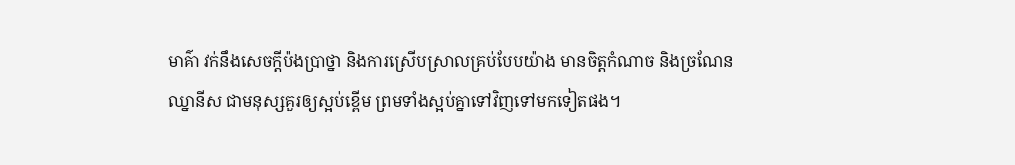មាគ៌ា វក់នឹងសេចក្ដីប៉ងប្រាថ្នា និងការស្រើបស្រាលគ្រប់បែបយ៉ាង មានចិត្តកំណាច និងច្រណែនឈ្នានីស ជាមនុស្សគួរឲ្យស្អប់ខ្ពើម ព្រមទាំងស្អប់គ្នាទៅវិញទៅមកទៀតផង។